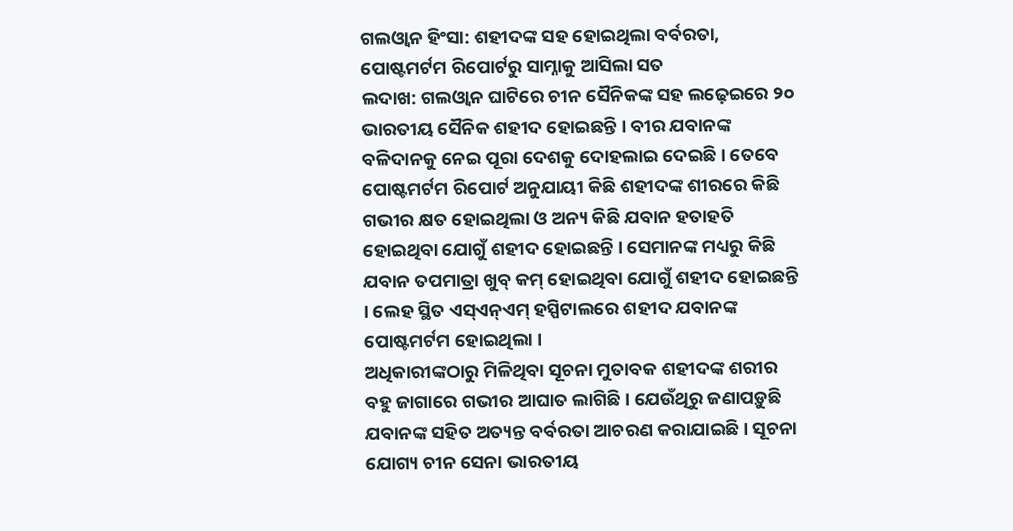ଗଲଓ୍ୱାନ ହିଂସା: ଶହୀଦଙ୍କ ସହ ହୋଇଥିଲା ବର୍ବରତା, ପୋଷ୍ଟମର୍ଟମ ରିପୋର୍ଟରୁ ସାମ୍ନାକୁ ଆସିଲା ସତ
ଲଦାଖ: ଗଲଓ୍ୱାନ ଘାଟିରେ ଚୀନ ସୈନିକଙ୍କ ସହ ଲଢ଼େଇରେ ୨୦ ଭାରତୀୟ ସୈନିକ ଶହୀଦ ହୋଇଛନ୍ତି । ବୀର ଯବାନଙ୍କ ବଳିଦାନକୁ ନେଇ ପୂରା ଦେଶକୁ ଦୋହଲାଇ ଦେଇଛି । ତେବେ ପୋଷ୍ଟମର୍ଟମ ରିପୋର୍ଟ ଅନୁଯାୟୀ କିଛି ଶହୀଦଙ୍କ ଶୀରରେ କିଛି ଗଭୀର କ୍ଷତ ହୋଇଥିଲା ଓ ଅନ୍ୟ କିଛି ଯବାନ ହତାହତି ହୋଇଥିବା ଯୋଗୁଁ ଶହୀଦ ହୋଇଛନ୍ତି । ସେମାନଙ୍କ ମଧ୍ୟରୁ କିଛି ଯବାନ ତପମାତ୍ରା ଖୁବ୍ କମ୍ ହୋଇଥିବା ଯୋଗୁଁ ଶହୀଦ ହୋଇଛନ୍ତି । ଲେହ ସ୍ଥିତ ଏସ୍ଏନ୍ଏମ୍ ହସ୍ପିଟାଲରେ ଶହୀଦ ଯବାନଙ୍କ ପୋଷ୍ଟମର୍ଟମ ହୋଇଥିଲା ।
ଅଧିକାରୀଙ୍କଠାରୁ ମିଳିଥିବା ସୂଚନା ମୁତାବକ ଶହୀଦଙ୍କ ଶରୀର ବହୁ ଜାଗାରେ ଗଭୀର ଆଘାତ ଲାଗିଛି । ଯେଉଁଥିରୁ ଜଣାପଡ଼ୁଛି ଯବାନଙ୍କ ସହିତ ଅତ୍ୟନ୍ତ ବର୍ବରତା ଆଚରଣ କରାଯାଇଛି । ସୂଚନା ଯୋଗ୍ୟ ଚୀନ ସେନା ଭାରତୀୟ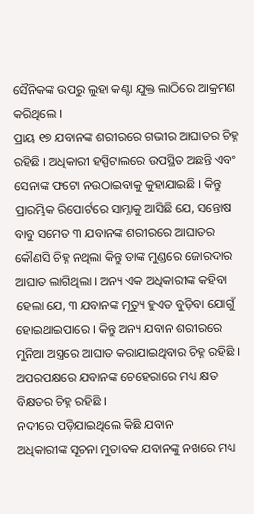ସୈନିକଙ୍କ ଉପରୁ ଲୁହା କଣ୍ଟା ଯୁକ୍ତ ଲାଠିରେ ଆକ୍ରମଣ କରିଥିଲେ ।
ପ୍ରାୟ ୧୭ ଯବାନଙ୍କ ଶରୀରରେ ଗଭୀର ଆଘାତର ଚିହ୍ନ ରହିଛି । ଅଧିକାରୀ ହସ୍ପିଟାଲରେ ଉପସ୍ଥିତ ଅଛନ୍ତି ଏବଂ ସେନାଙ୍କ ଫଟୋ ନଉଠାଇବାକୁ କୁହାଯାଇଛି । କିନ୍ତୁ ପ୍ରାରମ୍ଭିକ ରିପୋର୍ଟରେ ସାମ୍ନାକୁ ଆସିଛି ଯେ, ସନ୍ତୋଷ ବାବୁ ସମେତ ୩ ଯବାନଙ୍କ ଶରୀରରେ ଆଘାତର କୌଣସି ଚିହ୍ନ ନଥିଲା କିନ୍ତୁ ତାଙ୍କ ମୁଣ୍ଡରେ ଜୋରଦାର ଆଘାତ ଲାଗିଥିଲା । ଅନ୍ୟ ଏକ ଅଧିକାରୀଙ୍କ କହିବା ହେଲା ଯେ, ୩ ଯବାନଙ୍କ ମୃତ୍ୟୁ ହୁଏତ ବୁଡ଼ିବା ଯୋଗୁଁ ହୋଇଥାଇପାରେ । କିନ୍ତୁ ଅନ୍ୟ ଯବାନ ଶରୀରରେ ମୁନିଆ ଅସ୍ତ୍ରରେ ଆଘାତ କରାଯାଇଥିବାର ଚିହ୍ନ ରହିଛି । ଅପରପକ୍ଷରେ ଯବାନଙ୍କ ଚେହେରାରେ ମଧ୍ୟ କ୍ଷତ ବିକ୍ଷତର ଚିହ୍ନ ରହିଛି ।
ନଦୀରେ ପଡ଼ିଯାଇଥିଲେ କିଛି ଯବାନ
ଅଧିକାରୀଙ୍କ ସୂଚନା ମୁତାବକ ଯବାନଙ୍କୁ ନଖରେ ମଧ୍ୟ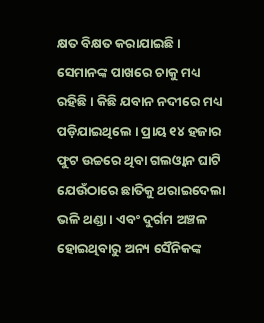କ୍ଷତ ବିକ୍ଷତ କରାଯାଇଛି । ସେମାନଙ୍କ ପାଖରେ ଚାକୁ ମଧ୍ୟ ରହିଛି । କିଛି ଯବାନ ନଦୀରେ ମଧ୍ୟ ପଡ଼ିଯାଇଥିଲେ । ପ୍ରାୟ ୧୪ ହଜାର ଫୁଟ ଉଚ୍ଚରେ ଥିବା ଗଲଓ୍ୱାନ ଘାଟି ଯେଉଁଠାରେ ଛାତିକୁ ଥରାଇଦେଲା ଭଳି ଥଣ୍ଡା । ଏବଂ ଦୁର୍ଗମ ଅଞ୍ଚଳ ହୋଇଥିବାରୁ ଅନ୍ୟ ସୈନିକଙ୍କ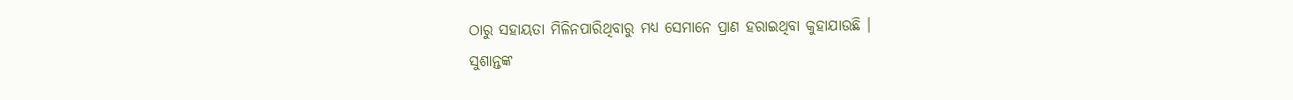ଠାରୁ ସହାୟତା ମିଳିନପାରିଥିବାରୁ ମଧ୍ୟ ସେମାନେ ପ୍ରାଣ ହରାଇଥିବା କୁହାଯାଉଛି ।
ସୁଶାନ୍ତଙ୍କ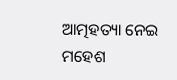ଆତ୍ମହତ୍ୟା ନେଇ ମହେଶ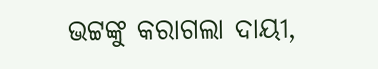ଭଟ୍ଟଙ୍କୁ କରାଗଲା ଦାୟୀ,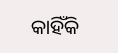କାହିଁକି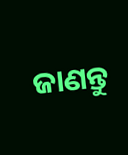ଜାଣନ୍ତୁ